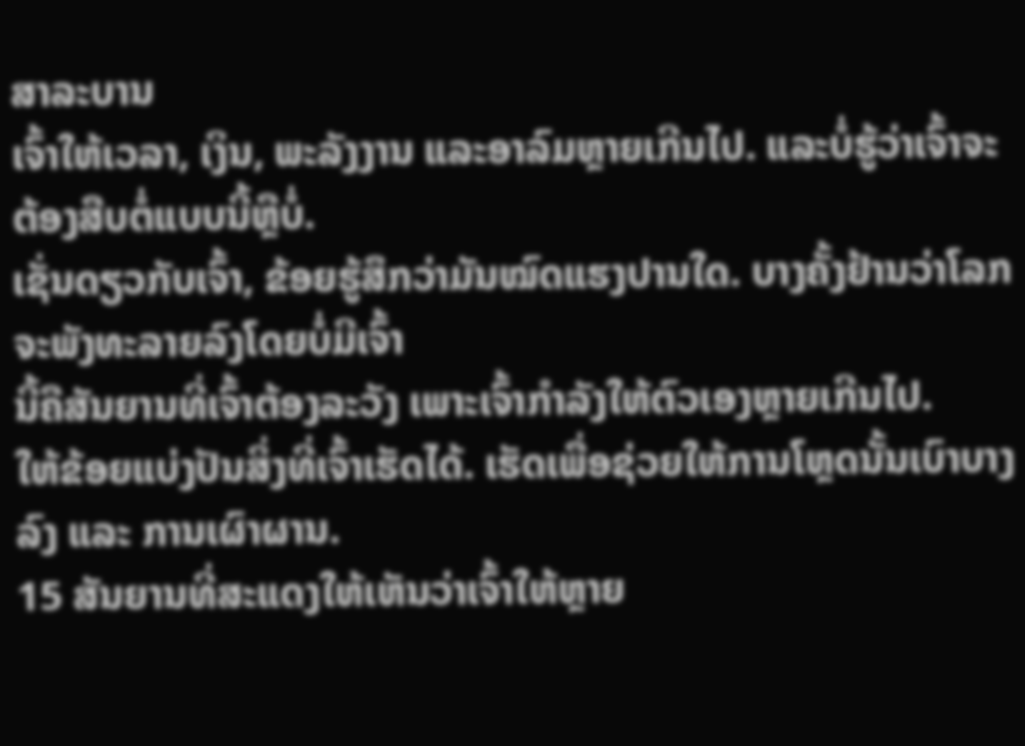ສາລະບານ
ເຈົ້າໃຫ້ເວລາ, ເງິນ, ພະລັງງານ ແລະອາລົມຫຼາຍເກີນໄປ. ແລະບໍ່ຮູ້ວ່າເຈົ້າຈະຕ້ອງສືບຕໍ່ແບບນີ້ຫຼືບໍ່.
ເຊັ່ນດຽວກັບເຈົ້າ, ຂ້ອຍຮູ້ສຶກວ່າມັນໝົດແຮງປານໃດ. ບາງຄັ້ງຢ້ານວ່າໂລກຈະພັງທະລາຍລົງໂດຍບໍ່ມີເຈົ້າ
ນີ້ຄືສັນຍານທີ່ເຈົ້າຕ້ອງລະວັງ ເພາະເຈົ້າກຳລັງໃຫ້ຕົວເອງຫຼາຍເກີນໄປ.
ໃຫ້ຂ້ອຍແບ່ງປັນສິ່ງທີ່ເຈົ້າເຮັດໄດ້. ເຮັດເພື່ອຊ່ວຍໃຫ້ການໂຫຼດນັ້ນເບົາບາງລົງ ແລະ ການເຜົາຜານ.
15 ສັນຍານທີ່ສະແດງໃຫ້ເຫັນວ່າເຈົ້າໃຫ້ຫຼາຍ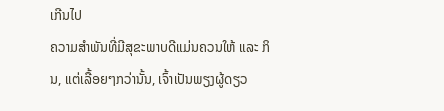ເກີນໄປ
ຄວາມສຳພັນທີ່ມີສຸຂະພາບດີແມ່ນຄວນໃຫ້ ແລະ ກິນ, ແຕ່ເລື້ອຍໆກວ່ານັ້ນ, ເຈົ້າເປັນພຽງຜູ້ດຽວ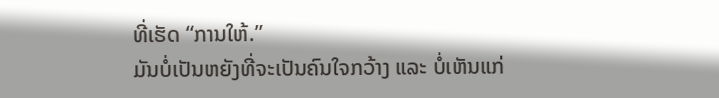ທີ່ເຮັດ “ການໃຫ້.”
ມັນບໍ່ເປັນຫຍັງທີ່ຈະເປັນຄົນໃຈກວ້າງ ແລະ ບໍ່ເຫັນແກ່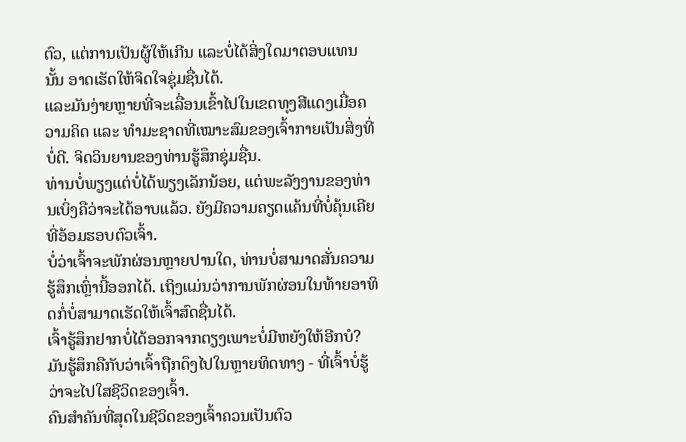ຕົວ, ແຕ່ການເປັນຜູ້ໃຫ້ເກີນ ແລະບໍ່ໄດ້ສິ່ງໃດມາຕອບແທນນັ້ນ ອາດເຮັດໃຫ້ຈິດໃຈຊຸ່ມຊື່ນໄດ້.
ແລະມັນງ່າຍຫຼາຍທີ່ຈະເລື່ອນເຂົ້າໄປໃນເຂດທຸງສີແດງເມື່ອຄວາມຄິດ ແລະ ທໍາມະຊາດທີ່ເໝາະສົມຂອງເຈົ້າກາຍເປັນສິ່ງທີ່ບໍ່ດີ. ຈິດວິນຍານຂອງທ່ານຮູ້ສຶກຊຸ່ມຊື່ນ.
ທ່ານບໍ່ພຽງແຕ່ບໍ່ໄດ້ພຽງເລັກນ້ອຍ, ແຕ່ພະລັງງານຂອງທ່ານເບິ່ງຄືວ່າຈະໄດ້ອາບແລ້ວ. ຍັງມີຄວາມຄຽດແຄ້ນທີ່ບໍ່ຄຸ້ນເຄີຍທີ່ອ້ອມຮອບຕົວເຈົ້າ.
ບໍ່ວ່າເຈົ້າຈະພັກຜ່ອນຫຼາຍປານໃດ, ທ່ານບໍ່ສາມາດສັ່ນຄວາມຮູ້ສຶກເຫຼົ່ານີ້ອອກໄດ້. ເຖິງແມ່ນວ່າການພັກຜ່ອນໃນທ້າຍອາທິດກໍ່ບໍ່ສາມາດເຮັດໃຫ້ເຈົ້າສົດຊື່ນໄດ້.
ເຈົ້າຮູ້ສຶກຢາກບໍ່ໄດ້ອອກຈາກຕຽງເພາະບໍ່ມີຫຍັງໃຫ້ອີກບໍ? ມັນຮູ້ສຶກຄືກັບວ່າເຈົ້າຖືກດຶງໄປໃນຫຼາຍທິດທາງ - ທີ່ເຈົ້າບໍ່ຮູ້ວ່າຈະໄປໃສຊີວິດຂອງເຈົ້າ.
ຄົນສຳຄັນທີ່ສຸດໃນຊີວິດຂອງເຈົ້າຄວນເປັນຕົວ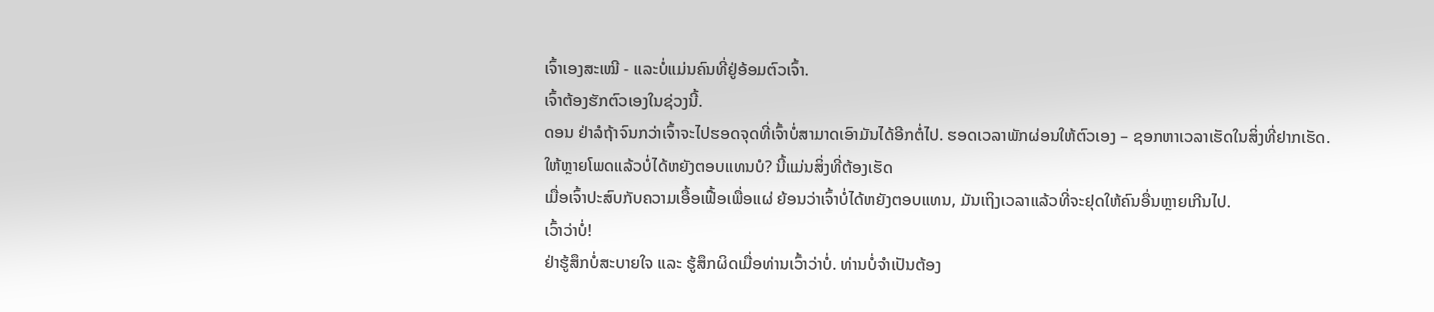ເຈົ້າເອງສະເໝີ - ແລະບໍ່ແມ່ນຄົນທີ່ຢູ່ອ້ອມຕົວເຈົ້າ.
ເຈົ້າຕ້ອງຮັກຕົວເອງໃນຊ່ວງນີ້.
ດອນ ຢ່າລໍຖ້າຈົນກວ່າເຈົ້າຈະໄປຮອດຈຸດທີ່ເຈົ້າບໍ່ສາມາດເອົາມັນໄດ້ອີກຕໍ່ໄປ. ຮອດເວລາພັກຜ່ອນໃຫ້ຕົວເອງ – ຊອກຫາເວລາເຮັດໃນສິ່ງທີ່ຢາກເຮັດ.
ໃຫ້ຫຼາຍໂພດແລ້ວບໍ່ໄດ້ຫຍັງຕອບແທນບໍ? ນີ້ແມ່ນສິ່ງທີ່ຕ້ອງເຮັດ
ເມື່ອເຈົ້າປະສົບກັບຄວາມເອື້ອເຟື້ອເພື່ອແຜ່ ຍ້ອນວ່າເຈົ້າບໍ່ໄດ້ຫຍັງຕອບແທນ, ມັນເຖິງເວລາແລ້ວທີ່ຈະຢຸດໃຫ້ຄົນອື່ນຫຼາຍເກີນໄປ.
ເວົ້າວ່າບໍ່!
ຢ່າຮູ້ສຶກບໍ່ສະບາຍໃຈ ແລະ ຮູ້ສຶກຜິດເມື່ອທ່ານເວົ້າວ່າບໍ່. ທ່ານບໍ່ຈໍາເປັນຕ້ອງ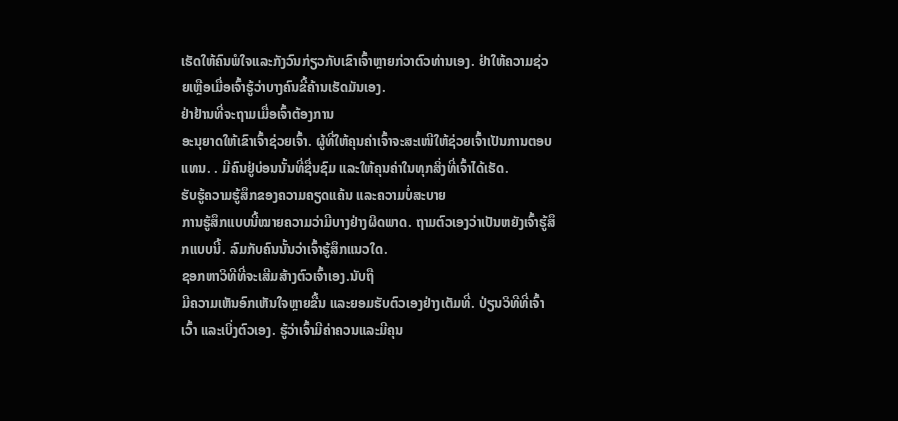ເຮັດໃຫ້ຄົນພໍໃຈແລະກັງວົນກ່ຽວກັບເຂົາເຈົ້າຫຼາຍກ່ວາຕົວທ່ານເອງ. ຢ່າໃຫ້ຄວາມຊ່ວຍເຫຼືອເມື່ອເຈົ້າຮູ້ວ່າບາງຄົນຂີ້ຄ້ານເຮັດມັນເອງ.
ຢ່າຢ້ານທີ່ຈະຖາມເມື່ອເຈົ້າຕ້ອງການ
ອະນຸຍາດໃຫ້ເຂົາເຈົ້າຊ່ວຍເຈົ້າ. ຜູ້ທີ່ໃຫ້ຄຸນຄ່າເຈົ້າຈະສະເໜີໃຫ້ຊ່ວຍເຈົ້າເປັນການຕອບແທນ. . ມີຄົນຢູ່ບ່ອນນັ້ນທີ່ຊື່ນຊົມ ແລະໃຫ້ຄຸນຄ່າໃນທຸກສິ່ງທີ່ເຈົ້າໄດ້ເຮັດ.
ຮັບຮູ້ຄວາມຮູ້ສຶກຂອງຄວາມຄຽດແຄ້ນ ແລະຄວາມບໍ່ສະບາຍ
ການຮູ້ສຶກແບບນີ້ໝາຍຄວາມວ່າມີບາງຢ່າງຜິດພາດ. ຖາມຕົວເອງວ່າເປັນຫຍັງເຈົ້າຮູ້ສຶກແບບນີ້. ລົມກັບຄົນນັ້ນວ່າເຈົ້າຮູ້ສຶກແນວໃດ.
ຊອກຫາວິທີທີ່ຈະເສີມສ້າງຕົວເຈົ້າເອງ.ນັບຖື
ມີຄວາມເຫັນອົກເຫັນໃຈຫຼາຍຂື້ນ ແລະຍອມຮັບຕົວເອງຢ່າງເຕັມທີ່. ປ່ຽນວິທີທີ່ເຈົ້າເວົ້າ ແລະເບິ່ງຕົວເອງ. ຮູ້ວ່າເຈົ້າມີຄ່າຄວນແລະມີຄຸນ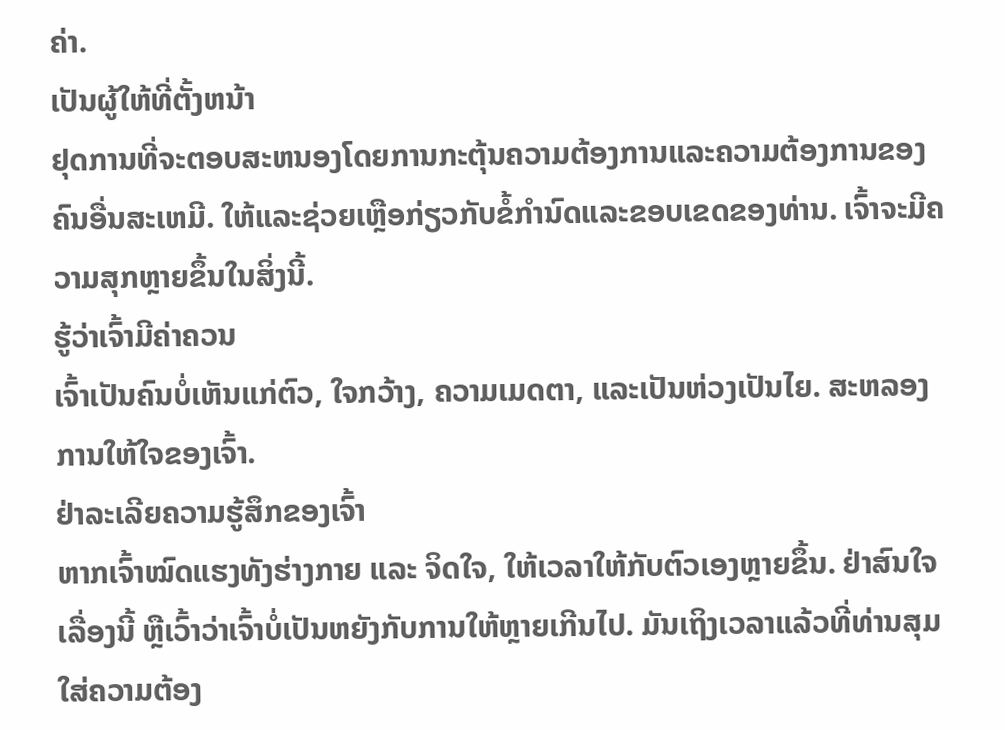ຄ່າ.
ເປັນຜູ້ໃຫ້ທີ່ຕັ້ງຫນ້າ
ຢຸດການທີ່ຈະຕອບສະຫນອງໂດຍການກະຕຸ້ນຄວາມຕ້ອງການແລະຄວາມຕ້ອງການຂອງຄົນອື່ນສະເຫມີ. ໃຫ້ແລະຊ່ວຍເຫຼືອກ່ຽວກັບຂໍ້ກໍານົດແລະຂອບເຂດຂອງທ່ານ. ເຈົ້າຈະມີຄວາມສຸກຫຼາຍຂຶ້ນໃນສິ່ງນີ້.
ຮູ້ວ່າເຈົ້າມີຄ່າຄວນ
ເຈົ້າເປັນຄົນບໍ່ເຫັນແກ່ຕົວ, ໃຈກວ້າງ, ຄວາມເມດຕາ, ແລະເປັນຫ່ວງເປັນໄຍ. ສະຫລອງການໃຫ້ໃຈຂອງເຈົ້າ.
ຢ່າລະເລີຍຄວາມຮູ້ສຶກຂອງເຈົ້າ
ຫາກເຈົ້າໝົດແຮງທັງຮ່າງກາຍ ແລະ ຈິດໃຈ, ໃຫ້ເວລາໃຫ້ກັບຕົວເອງຫຼາຍຂຶ້ນ. ຢ່າສົນໃຈເລື່ອງນີ້ ຫຼືເວົ້າວ່າເຈົ້າບໍ່ເປັນຫຍັງກັບການໃຫ້ຫຼາຍເກີນໄປ. ມັນເຖິງເວລາແລ້ວທີ່ທ່ານສຸມໃສ່ຄວາມຕ້ອງ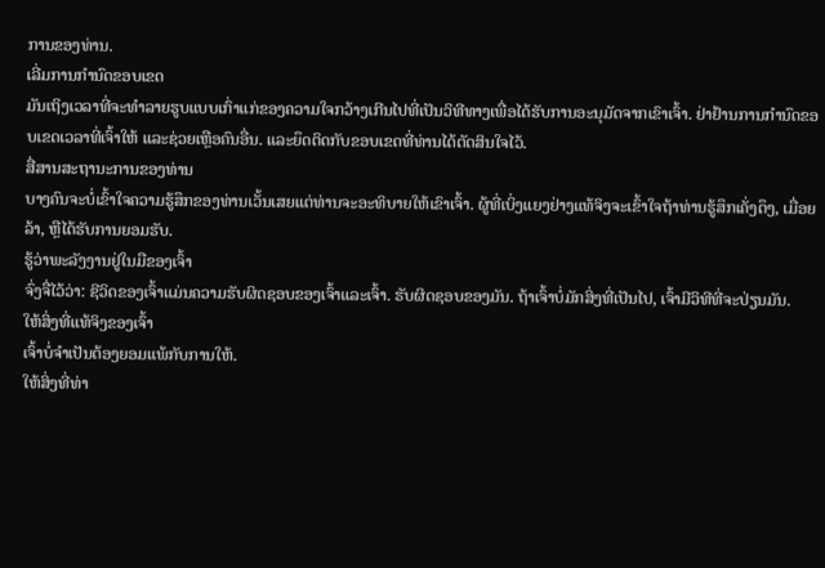ການຂອງທ່ານ.
ເລີ່ມການກໍານົດຂອບເຂດ
ມັນເຖິງເວລາທີ່ຈະທໍາລາຍຮູບແບບເກົ່າແກ່ຂອງຄວາມໃຈກວ້າງເກີນໄປທີ່ເປັນວິທີທາງເພື່ອໄດ້ຮັບການອະນຸມັດຈາກເຂົາເຈົ້າ. ຢ່າຢ້ານການກໍານົດຂອບເຂດເວລາທີ່ເຈົ້າໃຫ້ ແລະຊ່ວຍເຫຼືອຄົນອື່ນ. ແລະຍຶດຕິດກັບຂອບເຂດທີ່ທ່ານໄດ້ຕັດສິນໃຈໄວ້.
ສື່ສານສະຖານະການຂອງທ່ານ
ບາງຄົນຈະບໍ່ເຂົ້າໃຈຄວາມຮູ້ສຶກຂອງທ່ານເວັ້ນເສຍແຕ່ທ່ານຈະອະທິບາຍໃຫ້ເຂົາເຈົ້າ. ຜູ້ທີ່ເບິ່ງແຍງຢ່າງແທ້ຈິງຈະເຂົ້າໃຈຖ້າທ່ານຮູ້ສຶກເຄັ່ງຕຶງ, ເມື່ອຍລ້າ, ຫຼືໄດ້ຮັບການຍອມຮັບ.
ຮູ້ວ່າພະລັງງານຢູ່ໃນມືຂອງເຈົ້າ
ຈົ່ງຈື່ໄວ້ວ່າ: ຊີວິດຂອງເຈົ້າແມ່ນຄວາມຮັບຜິດຊອບຂອງເຈົ້າແລະເຈົ້າ. ຮັບຜິດຊອບຂອງມັນ. ຖ້າເຈົ້າບໍ່ມັກສິ່ງທີ່ເປັນໄປ, ເຈົ້າມີວິທີທີ່ຈະປ່ຽນມັນ.
ໃຫ້ສິ່ງທີ່ແທ້ຈິງຂອງເຈົ້າ
ເຈົ້າບໍ່ຈຳເປັນຕ້ອງຍອມແພ້ກັບການໃຫ້.
ໃຫ້ສິ່ງທີ່ທ່າ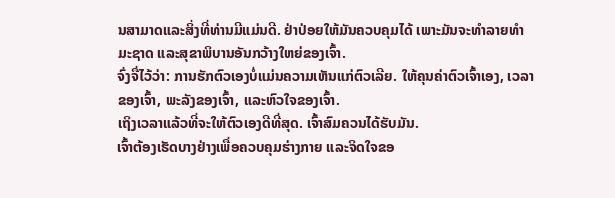ນສາມາດແລະສິ່ງທີ່ທ່ານມີແມ່ນດີ. ຢ່າປ່ອຍໃຫ້ມັນຄວບຄຸມໄດ້ ເພາະມັນຈະທຳລາຍທຳມະຊາດ ແລະສຸຂາພິບານອັນກວ້າງໃຫຍ່ຂອງເຈົ້າ.
ຈົ່ງຈື່ໄວ້ວ່າ: ການຮັກຕົວເອງບໍ່ແມ່ນຄວາມເຫັນແກ່ຕົວເລີຍ. ໃຫ້ຄຸນຄ່າຕົວເຈົ້າເອງ, ເວລາຂອງເຈົ້າ, ພະລັງຂອງເຈົ້າ, ແລະຫົວໃຈຂອງເຈົ້າ.
ເຖິງເວລາແລ້ວທີ່ຈະໃຫ້ຕົວເອງດີທີ່ສຸດ. ເຈົ້າສົມຄວນໄດ້ຮັບມັນ.
ເຈົ້າຕ້ອງເຮັດບາງຢ່າງເພື່ອຄວບຄຸມຮ່າງກາຍ ແລະຈິດໃຈຂອ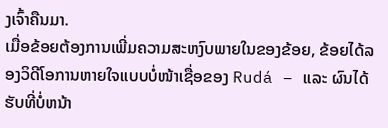ງເຈົ້າຄືນມາ.
ເມື່ອຂ້ອຍຕ້ອງການເພີ່ມຄວາມສະຫງົບພາຍໃນຂອງຂ້ອຍ, ຂ້ອຍໄດ້ລອງວິດີໂອການຫາຍໃຈແບບບໍ່ໜ້າເຊື່ອຂອງ Rudá – ແລະ ຜົນໄດ້ຮັບທີ່ບໍ່ຫນ້າ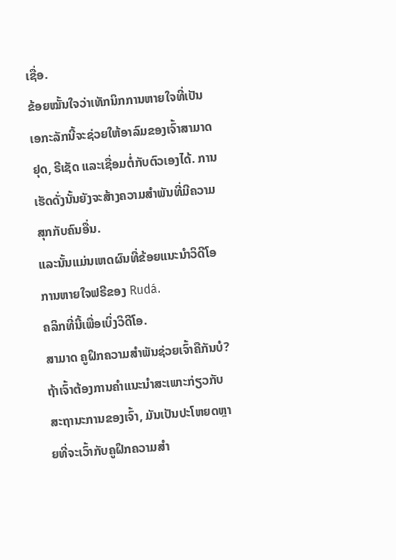ເຊື່ອ.
ຂ້ອຍໝັ້ນໃຈວ່າເທັກນິກການຫາຍໃຈທີ່ເປັນເອກະລັກນີ້ຈະຊ່ວຍໃຫ້ອາລົມຂອງເຈົ້າສາມາດຢຸດ, ຣີເຊັດ ແລະເຊື່ອມຕໍ່ກັບຕົວເອງໄດ້. ການເຮັດດັ່ງນັ້ນຍັງຈະສ້າງຄວາມສໍາພັນທີ່ມີຄວາມສຸກກັບຄົນອື່ນ.
ແລະນັ້ນແມ່ນເຫດຜົນທີ່ຂ້ອຍແນະນໍາວິດີໂອການຫາຍໃຈຟຣີຂອງ Rudá.
ຄລິກທີ່ນີ້ເພື່ອເບິ່ງວິດີໂອ.
ສາມາດ ຄູຝຶກຄວາມສຳພັນຊ່ວຍເຈົ້າຄືກັນບໍ?
ຖ້າເຈົ້າຕ້ອງການຄຳແນະນຳສະເພາະກ່ຽວກັບສະຖານະການຂອງເຈົ້າ, ມັນເປັນປະໂຫຍດຫຼາຍທີ່ຈະເວົ້າກັບຄູຝຶກຄວາມສຳ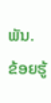ພັນ.
ຂ້ອຍຮູ້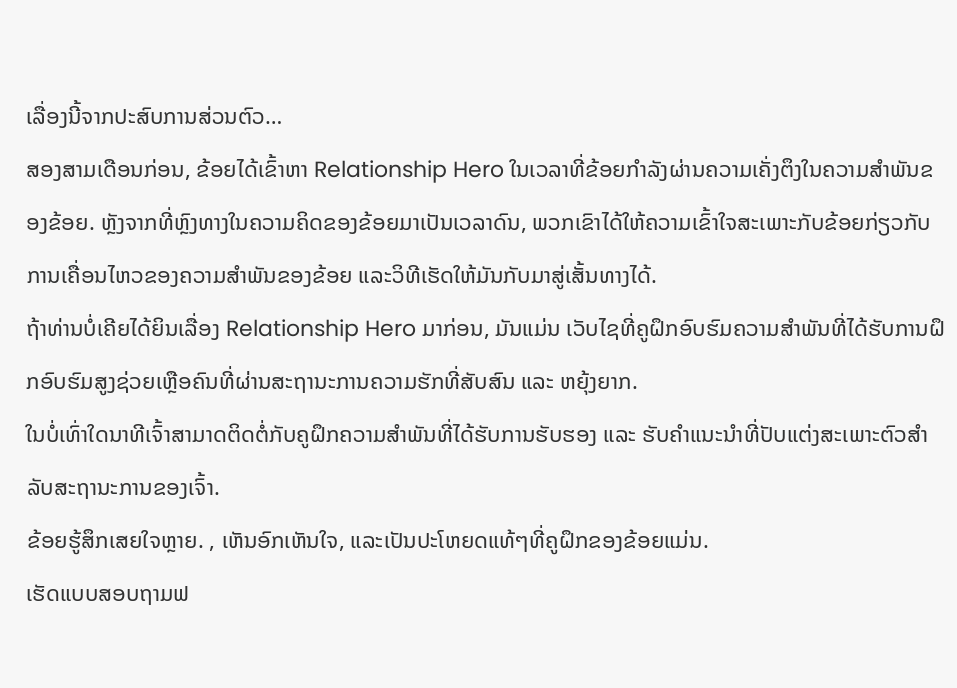ເລື່ອງນີ້ຈາກປະສົບການສ່ວນຕົວ…
ສອງສາມເດືອນກ່ອນ, ຂ້ອຍໄດ້ເຂົ້າຫາ Relationship Hero ໃນເວລາທີ່ຂ້ອຍກໍາລັງຜ່ານຄວາມເຄັ່ງຕຶງໃນຄວາມສໍາພັນຂອງຂ້ອຍ. ຫຼັງຈາກທີ່ຫຼົງທາງໃນຄວາມຄິດຂອງຂ້ອຍມາເປັນເວລາດົນ, ພວກເຂົາໄດ້ໃຫ້ຄວາມເຂົ້າໃຈສະເພາະກັບຂ້ອຍກ່ຽວກັບການເຄື່ອນໄຫວຂອງຄວາມສຳພັນຂອງຂ້ອຍ ແລະວິທີເຮັດໃຫ້ມັນກັບມາສູ່ເສັ້ນທາງໄດ້.
ຖ້າທ່ານບໍ່ເຄີຍໄດ້ຍິນເລື່ອງ Relationship Hero ມາກ່ອນ, ມັນແມ່ນ ເວັບໄຊທີ່ຄູຝຶກອົບຮົມຄວາມສໍາພັນທີ່ໄດ້ຮັບການຝຶກອົບຮົມສູງຊ່ວຍເຫຼືອຄົນທີ່ຜ່ານສະຖານະການຄວາມຮັກທີ່ສັບສົນ ແລະ ຫຍຸ້ງຍາກ.
ໃນບໍ່ເທົ່າໃດນາທີເຈົ້າສາມາດຕິດຕໍ່ກັບຄູຝຶກຄວາມສຳພັນທີ່ໄດ້ຮັບການຮັບຮອງ ແລະ ຮັບຄຳແນະນຳທີ່ປັບແຕ່ງສະເພາະຕົວສຳລັບສະຖານະການຂອງເຈົ້າ.
ຂ້ອຍຮູ້ສຶກເສຍໃຈຫຼາຍ. , ເຫັນອົກເຫັນໃຈ, ແລະເປັນປະໂຫຍດແທ້ໆທີ່ຄູຝຶກຂອງຂ້ອຍແມ່ນ.
ເຮັດແບບສອບຖາມຟ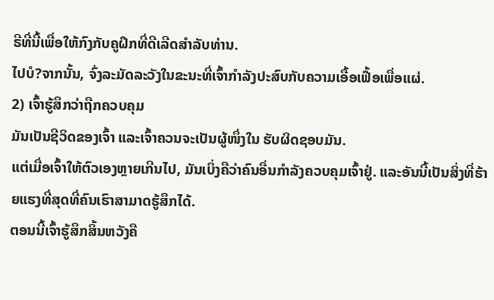ຣີທີ່ນີ້ເພື່ອໃຫ້ກົງກັບຄູຝຶກທີ່ດີເລີດສໍາລັບທ່ານ.
ໄປບໍ?ຈາກນັ້ນ, ຈົ່ງລະມັດລະວັງໃນຂະນະທີ່ເຈົ້າກໍາລັງປະສົບກັບຄວາມເອື້ອເຟື້ອເພື່ອແຜ່.
2) ເຈົ້າຮູ້ສຶກວ່າຖືກຄວບຄຸມ
ມັນເປັນຊີວິດຂອງເຈົ້າ ແລະເຈົ້າຄວນຈະເປັນຜູ້ໜຶ່ງໃນ ຮັບຜິດຊອບມັນ.
ແຕ່ເມື່ອເຈົ້າໃຫ້ຕົວເອງຫຼາຍເກີນໄປ, ມັນເບິ່ງຄືວ່າຄົນອື່ນກຳລັງຄວບຄຸມເຈົ້າຢູ່. ແລະອັນນີ້ເປັນສິ່ງທີ່ຮ້າຍແຮງທີ່ສຸດທີ່ຄົນເຮົາສາມາດຮູ້ສຶກໄດ້.
ຕອນນີ້ເຈົ້າຮູ້ສຶກສິ້ນຫວັງຄື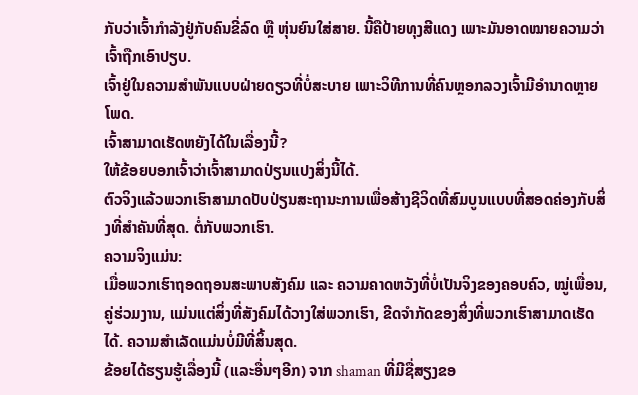ກັບວ່າເຈົ້າກຳລັງຢູ່ກັບຄົນຂີ່ລົດ ຫຼື ຫຸ່ນຍົນໃສ່ສາຍ. ນີ້ຄືປ້າຍທຸງສີແດງ ເພາະມັນອາດໝາຍຄວາມວ່າເຈົ້າຖືກເອົາປຽບ.
ເຈົ້າຢູ່ໃນຄວາມສຳພັນແບບຝ່າຍດຽວທີ່ບໍ່ສະບາຍ ເພາະວິທີການທີ່ຄົນຫຼອກລວງເຈົ້າມີອຳນາດຫຼາຍໂພດ.
ເຈົ້າສາມາດເຮັດຫຍັງໄດ້ໃນເລື່ອງນີ້?
ໃຫ້ຂ້ອຍບອກເຈົ້າວ່າເຈົ້າສາມາດປ່ຽນແປງສິ່ງນີ້ໄດ້.
ຕົວຈິງແລ້ວພວກເຮົາສາມາດປັບປ່ຽນສະຖານະການເພື່ອສ້າງຊີວິດທີ່ສົມບູນແບບທີ່ສອດຄ່ອງກັບສິ່ງທີ່ສຳຄັນທີ່ສຸດ. ຕໍ່ກັບພວກເຮົາ.
ຄວາມຈິງແມ່ນ:
ເມື່ອພວກເຮົາຖອດຖອນສະພາບສັງຄົມ ແລະ ຄວາມຄາດຫວັງທີ່ບໍ່ເປັນຈິງຂອງຄອບຄົວ, ໝູ່ເພື່ອນ, ຄູ່ຮ່ວມງານ, ແມ່ນແຕ່ສິ່ງທີ່ສັງຄົມໄດ້ວາງໃສ່ພວກເຮົາ, ຂີດຈຳກັດຂອງສິ່ງທີ່ພວກເຮົາສາມາດເຮັດໄດ້. ຄວາມສຳເລັດແມ່ນບໍ່ມີທີ່ສິ້ນສຸດ.
ຂ້ອຍໄດ້ຮຽນຮູ້ເລື່ອງນີ້ (ແລະອື່ນໆອີກ) ຈາກ shaman ທີ່ມີຊື່ສຽງຂອ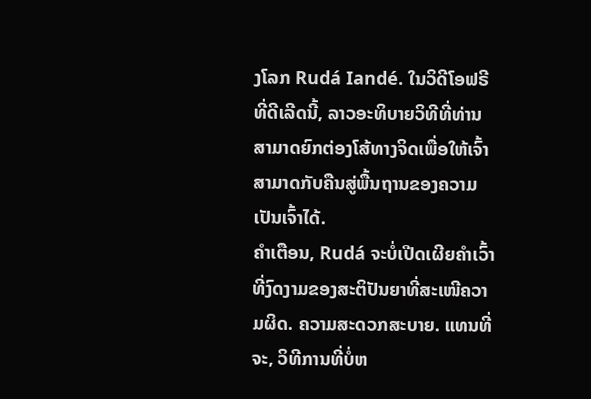ງໂລກ Rudá Iandé. ໃນວິດີໂອຟຣີທີ່ດີເລີດນີ້, ລາວອະທິບາຍວິທີທີ່ທ່ານສາມາດຍົກຕ່ອງໂສ້ທາງຈິດເພື່ອໃຫ້ເຈົ້າສາມາດກັບຄືນສູ່ພື້ນຖານຂອງຄວາມເປັນເຈົ້າໄດ້.
ຄຳເຕືອນ, Rudá ຈະບໍ່ເປີດເຜີຍຄຳເວົ້າທີ່ງົດງາມຂອງສະຕິປັນຍາທີ່ສະເໜີຄວາມຜິດ. ຄວາມສະດວກສະບາຍ. ແທນທີ່ຈະ, ວິທີການທີ່ບໍ່ຫ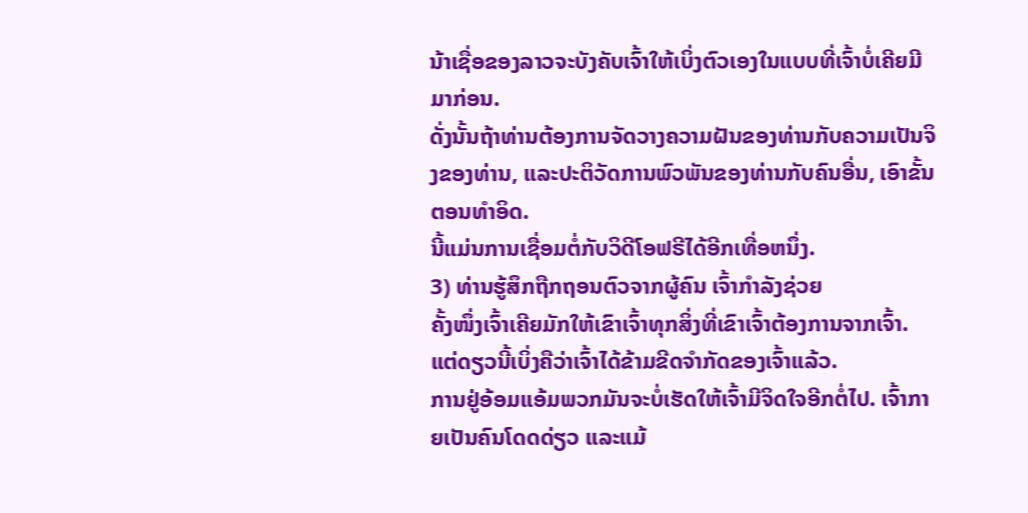ນ້າເຊື່ອຂອງລາວຈະບັງຄັບເຈົ້າໃຫ້ເບິ່ງຕົວເອງໃນແບບທີ່ເຈົ້າບໍ່ເຄີຍມີມາກ່ອນ.
ດັ່ງນັ້ນຖ້າທ່ານຕ້ອງການຈັດວາງຄວາມຝັນຂອງທ່ານກັບຄວາມເປັນຈິງຂອງທ່ານ, ແລະປະຕິວັດການພົວພັນຂອງທ່ານກັບຄົນອື່ນ, ເອົາຂັ້ນຕອນທໍາອິດ.
ນີ້ແມ່ນການເຊື່ອມຕໍ່ກັບວິດີໂອຟຣີໄດ້ອີກເທື່ອຫນຶ່ງ.
3) ທ່ານຮູ້ສຶກຖືກຖອນຕົວຈາກຜູ້ຄົນ ເຈົ້າກຳລັງຊ່ວຍ
ຄັ້ງໜຶ່ງເຈົ້າເຄີຍມັກໃຫ້ເຂົາເຈົ້າທຸກສິ່ງທີ່ເຂົາເຈົ້າຕ້ອງການຈາກເຈົ້າ. ແຕ່ດຽວນີ້ເບິ່ງຄືວ່າເຈົ້າໄດ້ຂ້າມຂີດຈຳກັດຂອງເຈົ້າແລ້ວ.
ການຢູ່ອ້ອມແອ້ມພວກມັນຈະບໍ່ເຮັດໃຫ້ເຈົ້າມີຈິດໃຈອີກຕໍ່ໄປ. ເຈົ້າກາຍເປັນຄົນໂດດດ່ຽວ ແລະແມ້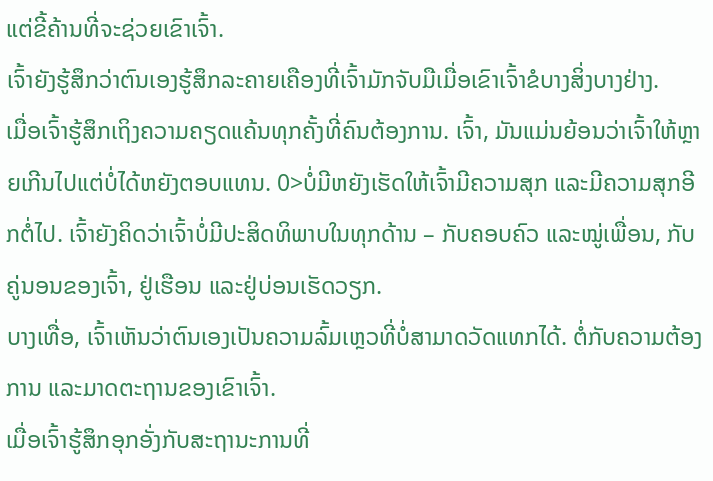ແຕ່ຂີ້ຄ້ານທີ່ຈະຊ່ວຍເຂົາເຈົ້າ.
ເຈົ້າຍັງຮູ້ສຶກວ່າຕົນເອງຮູ້ສຶກລະຄາຍເຄືອງທີ່ເຈົ້າມັກຈັບມືເມື່ອເຂົາເຈົ້າຂໍບາງສິ່ງບາງຢ່າງ.
ເມື່ອເຈົ້າຮູ້ສຶກເຖິງຄວາມຄຽດແຄ້ນທຸກຄັ້ງທີ່ຄົນຕ້ອງການ. ເຈົ້າ, ມັນແມ່ນຍ້ອນວ່າເຈົ້າໃຫ້ຫຼາຍເກີນໄປແຕ່ບໍ່ໄດ້ຫຍັງຕອບແທນ. 0>ບໍ່ມີຫຍັງເຮັດໃຫ້ເຈົ້າມີຄວາມສຸກ ແລະມີຄວາມສຸກອີກຕໍ່ໄປ. ເຈົ້າຍັງຄິດວ່າເຈົ້າບໍ່ມີປະສິດທິພາບໃນທຸກດ້ານ – ກັບຄອບຄົວ ແລະໝູ່ເພື່ອນ, ກັບຄູ່ນອນຂອງເຈົ້າ, ຢູ່ເຮືອນ ແລະຢູ່ບ່ອນເຮັດວຽກ.
ບາງເທື່ອ, ເຈົ້າເຫັນວ່າຕົນເອງເປັນຄວາມລົ້ມເຫຼວທີ່ບໍ່ສາມາດວັດແທກໄດ້. ຕໍ່ກັບຄວາມຕ້ອງການ ແລະມາດຕະຖານຂອງເຂົາເຈົ້າ.
ເມື່ອເຈົ້າຮູ້ສຶກອຸກອັ່ງກັບສະຖານະການທີ່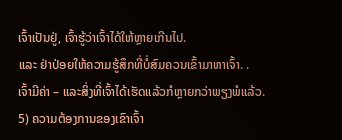ເຈົ້າເປັນຢູ່, ເຈົ້າຮູ້ວ່າເຈົ້າໄດ້ໃຫ້ຫຼາຍເກີນໄປ.
ແລະ ຢ່າປ່ອຍໃຫ້ຄວາມຮູ້ສຶກທີ່ບໍ່ສົມຄວນເຂົ້າມາຫາເຈົ້າ. .
ເຈົ້າມີຄ່າ – ແລະສິ່ງທີ່ເຈົ້າໄດ້ເຮັດແລ້ວກໍຫຼາຍກວ່າພຽງພໍແລ້ວ.
5) ຄວາມຕ້ອງການຂອງເຂົາເຈົ້າ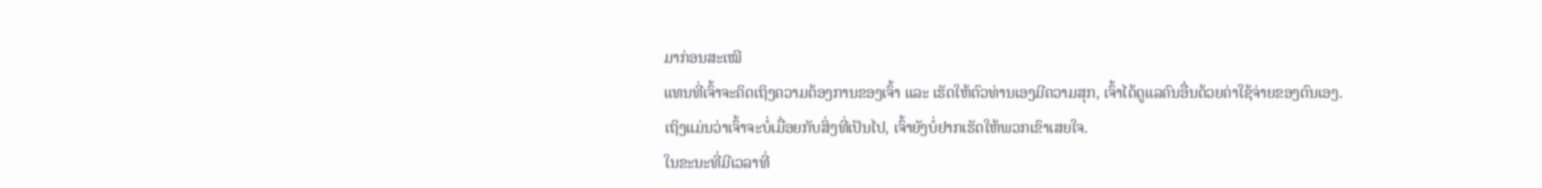ມາກ່ອນສະເໝີ
ແທນທີ່ເຈົ້າຈະຄິດເຖິງຄວາມຕ້ອງການຂອງເຈົ້າ ແລະ ເຮັດໃຫ້ຕົວທ່ານເອງມີຄວາມສຸກ, ເຈົ້າໄດ້ດູແລຄົນອື່ນດ້ວຍຄ່າໃຊ້ຈ່າຍຂອງຕົນເອງ.
ເຖິງແມ່ນວ່າເຈົ້າຈະບໍ່ເມື່ອຍກັບສິ່ງທີ່ເປັນໄປ, ເຈົ້າຍັງບໍ່ຢາກເຮັດໃຫ້ພວກເຂົາເສຍໃຈ.
ໃນຂະນະທີ່ມີເວລາທີ່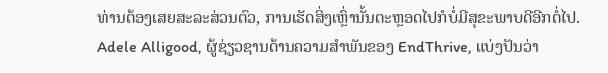ທ່ານຕ້ອງເສຍສະລະສ່ວນຕົວ, ການເຮັດສິ່ງເຫຼົ່ານັ້ນຕະຫຼອດໄປກໍບໍ່ມີສຸຂະພາບດີອີກຕໍ່ໄປ.
Adele Alligood, ຜູ້ຊ່ຽວຊານດ້ານຄວາມສຳພັນຂອງ EndThrive, ແບ່ງປັນວ່າ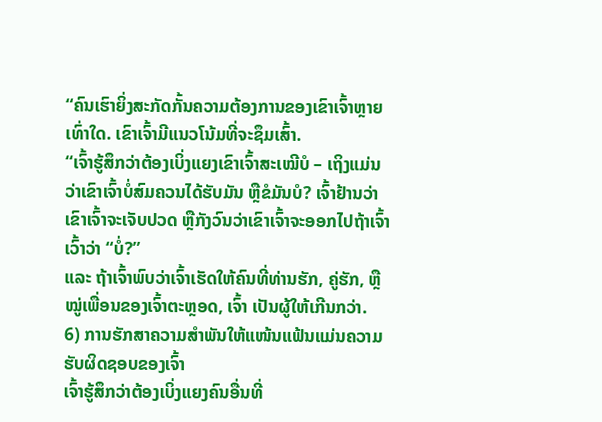“ຄົນເຮົາຍິ່ງສະກັດກັ້ນຄວາມຕ້ອງການຂອງເຂົາເຈົ້າຫຼາຍເທົ່າໃດ. ເຂົາເຈົ້າມີແນວໂນ້ມທີ່ຈະຊຶມເສົ້າ.
“ເຈົ້າຮູ້ສຶກວ່າຕ້ອງເບິ່ງແຍງເຂົາເຈົ້າສະເໝີບໍ – ເຖິງແມ່ນວ່າເຂົາເຈົ້າບໍ່ສົມຄວນໄດ້ຮັບມັນ ຫຼືຂໍມັນບໍ? ເຈົ້າຢ້ານວ່າເຂົາເຈົ້າຈະເຈັບປວດ ຫຼືກັງວົນວ່າເຂົາເຈົ້າຈະອອກໄປຖ້າເຈົ້າເວົ້າວ່າ “ບໍ່?”
ແລະ ຖ້າເຈົ້າພົບວ່າເຈົ້າເຮັດໃຫ້ຄົນທີ່ທ່ານຮັກ, ຄູ່ຮັກ, ຫຼື ໝູ່ເພື່ອນຂອງເຈົ້າຕະຫຼອດ, ເຈົ້າ ເປັນຜູ້ໃຫ້ເກີນກວ່າ.
6) ການຮັກສາຄວາມສຳພັນໃຫ້ແໜ້ນແຟ້ນແມ່ນຄວາມຮັບຜິດຊອບຂອງເຈົ້າ
ເຈົ້າຮູ້ສຶກວ່າຕ້ອງເບິ່ງແຍງຄົນອື່ນທີ່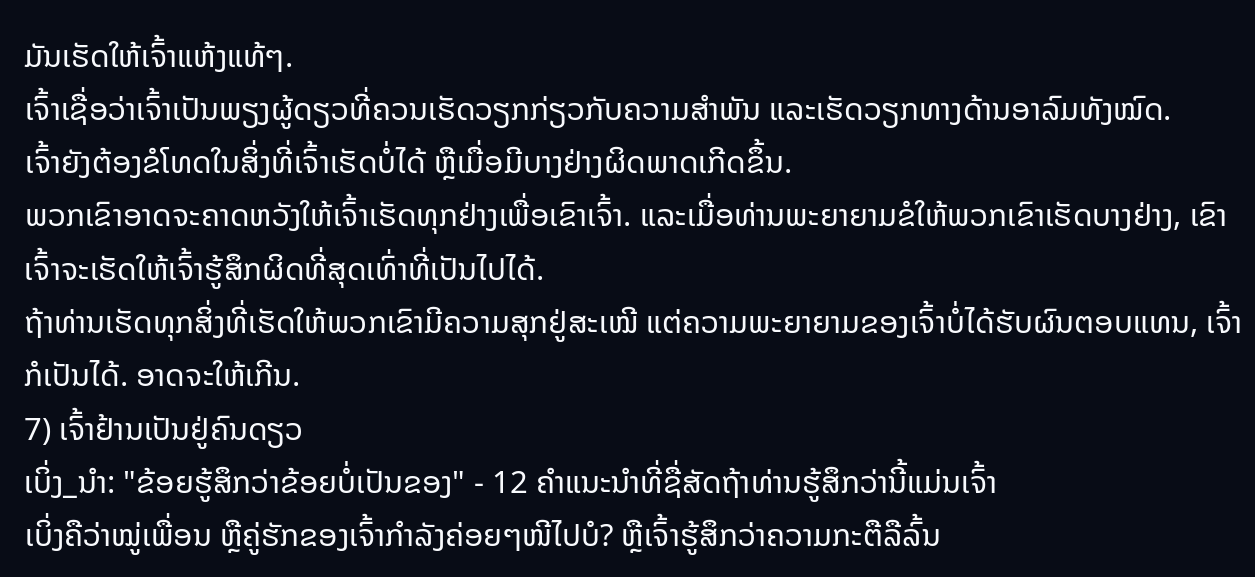ມັນເຮັດໃຫ້ເຈົ້າແຫ້ງແທ້ໆ.
ເຈົ້າເຊື່ອວ່າເຈົ້າເປັນພຽງຜູ້ດຽວທີ່ຄວນເຮັດວຽກກ່ຽວກັບຄວາມສຳພັນ ແລະເຮັດວຽກທາງດ້ານອາລົມທັງໝົດ.
ເຈົ້າຍັງຕ້ອງຂໍໂທດໃນສິ່ງທີ່ເຈົ້າເຮັດບໍ່ໄດ້ ຫຼືເມື່ອມີບາງຢ່າງຜິດພາດເກີດຂຶ້ນ.
ພວກເຂົາອາດຈະຄາດຫວັງໃຫ້ເຈົ້າເຮັດທຸກຢ່າງເພື່ອເຂົາເຈົ້າ. ແລະເມື່ອທ່ານພະຍາຍາມຂໍໃຫ້ພວກເຂົາເຮັດບາງຢ່າງ, ເຂົາເຈົ້າຈະເຮັດໃຫ້ເຈົ້າຮູ້ສຶກຜິດທີ່ສຸດເທົ່າທີ່ເປັນໄປໄດ້.
ຖ້າທ່ານເຮັດທຸກສິ່ງທີ່ເຮັດໃຫ້ພວກເຂົາມີຄວາມສຸກຢູ່ສະເໝີ ແຕ່ຄວາມພະຍາຍາມຂອງເຈົ້າບໍ່ໄດ້ຮັບຜົນຕອບແທນ, ເຈົ້າກໍເປັນໄດ້. ອາດຈະໃຫ້ເກີນ.
7) ເຈົ້າຢ້ານເປັນຢູ່ຄົນດຽວ
ເບິ່ງ_ນຳ: "ຂ້ອຍຮູ້ສຶກວ່າຂ້ອຍບໍ່ເປັນຂອງ" - 12 ຄໍາແນະນໍາທີ່ຊື່ສັດຖ້າທ່ານຮູ້ສຶກວ່ານີ້ແມ່ນເຈົ້າ
ເບິ່ງຄືວ່າໝູ່ເພື່ອນ ຫຼືຄູ່ຮັກຂອງເຈົ້າກຳລັງຄ່ອຍໆໜີໄປບໍ? ຫຼືເຈົ້າຮູ້ສຶກວ່າຄວາມກະຕືລືລົ້ນ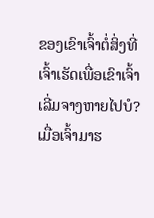ຂອງເຂົາເຈົ້າຕໍ່ສິ່ງທີ່ເຈົ້າເຮັດເພື່ອເຂົາເຈົ້າເລີ່ມຈາງຫາຍໄປບໍ?
ເມື່ອເຈົ້າມາຮ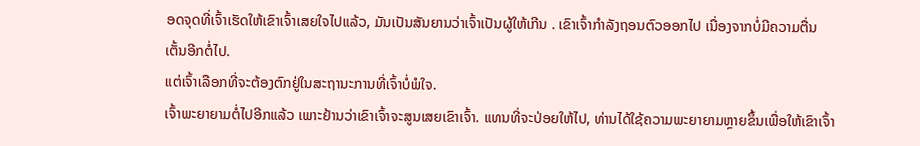ອດຈຸດທີ່ເຈົ້າເຮັດໃຫ້ເຂົາເຈົ້າເສຍໃຈໄປແລ້ວ, ມັນເປັນສັນຍານວ່າເຈົ້າເປັນຜູ້ໃຫ້ເກີນ . ເຂົາເຈົ້າກຳລັງຖອນຕົວອອກໄປ ເນື່ອງຈາກບໍ່ມີຄວາມຕື່ນເຕັ້ນອີກຕໍ່ໄປ.
ແຕ່ເຈົ້າເລືອກທີ່ຈະຕ້ອງຕົກຢູ່ໃນສະຖານະການທີ່ເຈົ້າບໍ່ພໍໃຈ.
ເຈົ້າພະຍາຍາມຕໍ່ໄປອີກແລ້ວ ເພາະຢ້ານວ່າເຂົາເຈົ້າຈະສູນເສຍເຂົາເຈົ້າ. ແທນທີ່ຈະປ່ອຍໃຫ້ໄປ, ທ່ານໄດ້ໃຊ້ຄວາມພະຍາຍາມຫຼາຍຂຶ້ນເພື່ອໃຫ້ເຂົາເຈົ້າ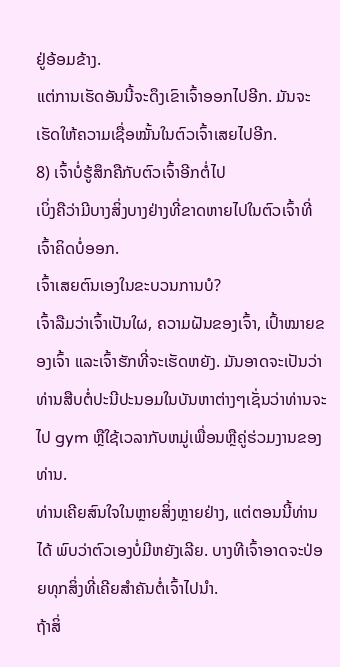ຢູ່ອ້ອມຂ້າງ.
ແຕ່ການເຮັດອັນນີ້ຈະດຶງເຂົາເຈົ້າອອກໄປອີກ. ມັນຈະເຮັດໃຫ້ຄວາມເຊື່ອໝັ້ນໃນຕົວເຈົ້າເສຍໄປອີກ.
8) ເຈົ້າບໍ່ຮູ້ສຶກຄືກັບຕົວເຈົ້າອີກຕໍ່ໄປ
ເບິ່ງຄືວ່າມີບາງສິ່ງບາງຢ່າງທີ່ຂາດຫາຍໄປໃນຕົວເຈົ້າທີ່ເຈົ້າຄິດບໍ່ອອກ.
ເຈົ້າເສຍຕົນເອງໃນຂະບວນການບໍ?
ເຈົ້າລືມວ່າເຈົ້າເປັນໃຜ, ຄວາມຝັນຂອງເຈົ້າ, ເປົ້າໝາຍຂອງເຈົ້າ ແລະເຈົ້າຮັກທີ່ຈະເຮັດຫຍັງ. ມັນອາດຈະເປັນວ່າທ່ານສືບຕໍ່ປະນີປະນອມໃນບັນຫາຕ່າງໆເຊັ່ນວ່າທ່ານຈະໄປ gym ຫຼືໃຊ້ເວລາກັບຫມູ່ເພື່ອນຫຼືຄູ່ຮ່ວມງານຂອງທ່ານ.
ທ່ານເຄີຍສົນໃຈໃນຫຼາຍສິ່ງຫຼາຍຢ່າງ, ແຕ່ຕອນນີ້ທ່ານໄດ້ ພົບວ່າຕົວເອງບໍ່ມີຫຍັງເລີຍ. ບາງທີເຈົ້າອາດຈະປ່ອຍທຸກສິ່ງທີ່ເຄີຍສຳຄັນຕໍ່ເຈົ້າໄປນຳ.
ຖ້າສິ່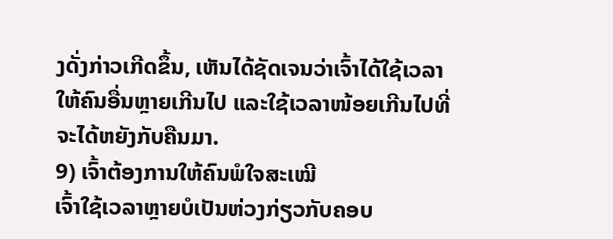ງດັ່ງກ່າວເກີດຂຶ້ນ, ເຫັນໄດ້ຊັດເຈນວ່າເຈົ້າໄດ້ໃຊ້ເວລາໃຫ້ຄົນອື່ນຫຼາຍເກີນໄປ ແລະໃຊ້ເວລາໜ້ອຍເກີນໄປທີ່ຈະໄດ້ຫຍັງກັບຄືນມາ.
9) ເຈົ້າຕ້ອງການໃຫ້ຄົນພໍໃຈສະເໝີ
ເຈົ້າໃຊ້ເວລາຫຼາຍບໍເປັນຫ່ວງກ່ຽວກັບຄອບ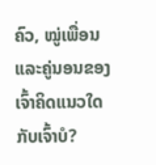ຄົວ, ໝູ່ເພື່ອນ ແລະຄູ່ນອນຂອງເຈົ້າຄິດແນວໃດກັບເຈົ້າບໍ?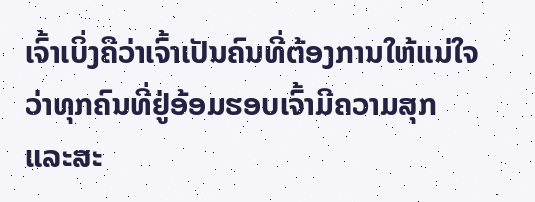ເຈົ້າເບິ່ງຄືວ່າເຈົ້າເປັນຄົນທີ່ຕ້ອງການໃຫ້ແນ່ໃຈວ່າທຸກຄົນທີ່ຢູ່ອ້ອມຮອບເຈົ້າມີຄວາມສຸກ ແລະສະ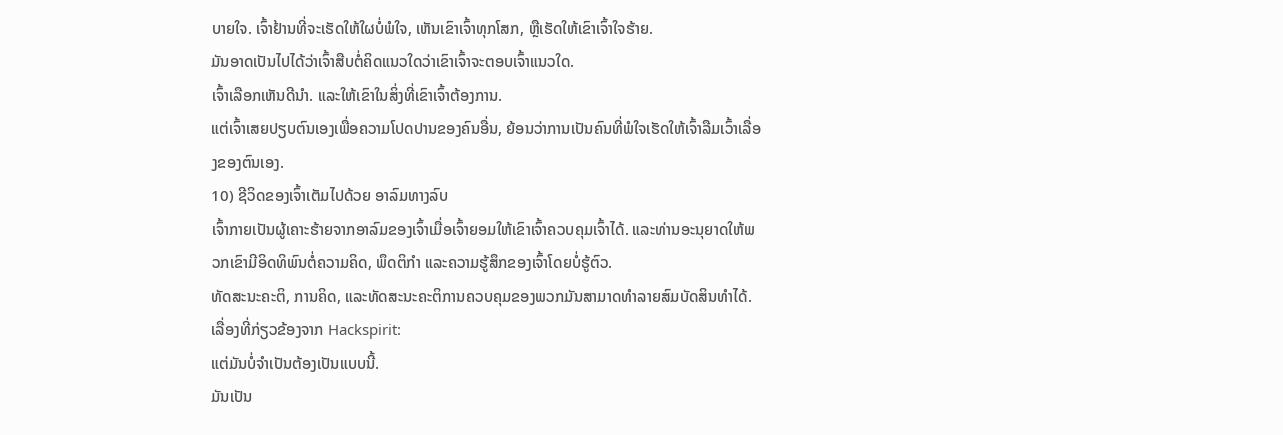ບາຍໃຈ. ເຈົ້າຢ້ານທີ່ຈະເຮັດໃຫ້ໃຜບໍ່ພໍໃຈ, ເຫັນເຂົາເຈົ້າທຸກໂສກ, ຫຼືເຮັດໃຫ້ເຂົາເຈົ້າໃຈຮ້າຍ.
ມັນອາດເປັນໄປໄດ້ວ່າເຈົ້າສືບຕໍ່ຄິດແນວໃດວ່າເຂົາເຈົ້າຈະຕອບເຈົ້າແນວໃດ.
ເຈົ້າເລືອກເຫັນດີນຳ. ແລະໃຫ້ເຂົາໃນສິ່ງທີ່ເຂົາເຈົ້າຕ້ອງການ.
ແຕ່ເຈົ້າເສຍປຽບຕົນເອງເພື່ອຄວາມໂປດປານຂອງຄົນອື່ນ, ຍ້ອນວ່າການເປັນຄົນທີ່ພໍໃຈເຮັດໃຫ້ເຈົ້າລືມເວົ້າເລື່ອງຂອງຕົນເອງ.
10) ຊີວິດຂອງເຈົ້າເຕັມໄປດ້ວຍ ອາລົມທາງລົບ
ເຈົ້າກາຍເປັນຜູ້ເຄາະຮ້າຍຈາກອາລົມຂອງເຈົ້າເມື່ອເຈົ້າຍອມໃຫ້ເຂົາເຈົ້າຄວບຄຸມເຈົ້າໄດ້. ແລະທ່ານອະນຸຍາດໃຫ້ພວກເຂົາມີອິດທິພົນຕໍ່ຄວາມຄິດ, ພຶດຕິກໍາ ແລະຄວາມຮູ້ສຶກຂອງເຈົ້າໂດຍບໍ່ຮູ້ຕົວ.
ທັດສະນະຄະຕິ, ການຄິດ, ແລະທັດສະນະຄະຕິການຄວບຄຸມຂອງພວກມັນສາມາດທໍາລາຍສົມບັດສິນທໍາໄດ້.
ເລື່ອງທີ່ກ່ຽວຂ້ອງຈາກ Hackspirit:
ແຕ່ມັນບໍ່ຈຳເປັນຕ້ອງເປັນແບບນີ້.
ມັນເປັນ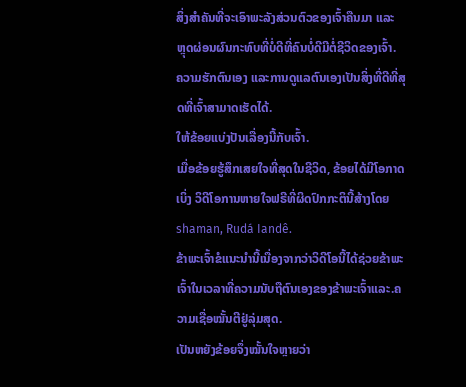ສິ່ງສຳຄັນທີ່ຈະເອົາພະລັງສ່ວນຕົວຂອງເຈົ້າຄືນມາ ແລະ ຫຼຸດຜ່ອນຜົນກະທົບທີ່ບໍ່ດີທີ່ຄົນບໍ່ດີມີຕໍ່ຊີວິດຂອງເຈົ້າ.
ຄວາມຮັກຕົນເອງ ແລະການດູແລຕົນເອງເປັນສິ່ງທີ່ດີທີ່ສຸດທີ່ເຈົ້າສາມາດເຮັດໄດ້.
ໃຫ້ຂ້ອຍແບ່ງປັນເລື່ອງນີ້ກັບເຈົ້າ.
ເມື່ອຂ້ອຍຮູ້ສຶກເສຍໃຈທີ່ສຸດໃນຊີວິດ, ຂ້ອຍໄດ້ມີໂອກາດເບິ່ງ ວິດີໂອການຫາຍໃຈຟຣີທີ່ຜິດປົກກະຕິນີ້ສ້າງໂດຍ shaman, Rudá Iandê.
ຂ້າພະເຈົ້າຂໍແນະນໍານີ້ເນື່ອງຈາກວ່າວິດີໂອນີ້ໄດ້ຊ່ວຍຂ້າພະເຈົ້າໃນເວລາທີ່ຄວາມນັບຖືຕົນເອງຂອງຂ້າພະເຈົ້າແລະ.ຄວາມເຊື່ອໝັ້ນຕີຢູ່ລຸ່ມສຸດ.
ເປັນຫຍັງຂ້ອຍຈຶ່ງໝັ້ນໃຈຫຼາຍວ່າ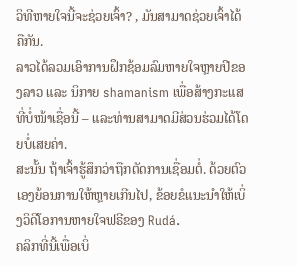ວິທີຫາຍໃຈນີ້ຈະຊ່ວຍເຈົ້າ? , ມັນສາມາດຊ່ວຍເຈົ້າໄດ້ຄືກັນ.
ລາວໄດ້ລວມເອົາການຝຶກຊ້ອມລົມຫາຍໃຈຫຼາຍປີຂອງລາວ ແລະ ນິກາຍ shamanism ເພື່ອສ້າງກະແສທີ່ບໍ່ໜ້າເຊື່ອນີ້ – ແລະທ່ານສາມາດມີສ່ວນຮ່ວມໄດ້ໂດຍບໍ່ເສຍຄ່າ.
ສະນັ້ນ ຖ້າເຈົ້າຮູ້ສຶກວ່າຖືກຕັດການເຊື່ອມຕໍ່. ດ້ວຍຕົວເອງຍ້ອນການໃຫ້ຫຼາຍເກີນໄປ, ຂ້ອຍຂໍແນະນໍາໃຫ້ເບິ່ງວິດີໂອການຫາຍໃຈຟຣີຂອງ Rudá.
ຄລິກທີ່ນີ້ເພື່ອເບິ່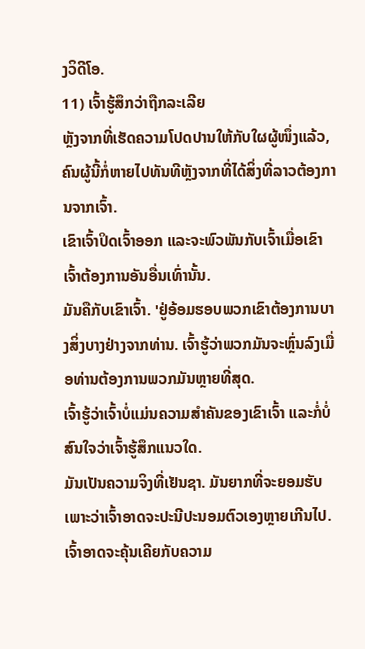ງວິດີໂອ.
11) ເຈົ້າຮູ້ສຶກວ່າຖືກລະເລີຍ
ຫຼັງຈາກທີ່ເຮັດຄວາມໂປດປານໃຫ້ກັບໃຜຜູ້ໜຶ່ງແລ້ວ, ຄົນຜູ້ນີ້ກໍ່ຫາຍໄປທັນທີຫຼັງຈາກທີ່ໄດ້ສິ່ງທີ່ລາວຕ້ອງການຈາກເຈົ້າ.
ເຂົາເຈົ້າປິດເຈົ້າອອກ ແລະຈະພົວພັນກັບເຈົ້າເມື່ອເຂົາເຈົ້າຕ້ອງການອັນອື່ນເທົ່ານັ້ນ.
ມັນຄືກັບເຂົາເຈົ້າ. 'ຢູ່ອ້ອມຮອບພວກເຂົາຕ້ອງການບາງສິ່ງບາງຢ່າງຈາກທ່ານ. ເຈົ້າຮູ້ວ່າພວກມັນຈະຫຼົ່ນລົງເມື່ອທ່ານຕ້ອງການພວກມັນຫຼາຍທີ່ສຸດ.
ເຈົ້າຮູ້ວ່າເຈົ້າບໍ່ແມ່ນຄວາມສຳຄັນຂອງເຂົາເຈົ້າ ແລະກໍ່ບໍ່ສົນໃຈວ່າເຈົ້າຮູ້ສຶກແນວໃດ.
ມັນເປັນຄວາມຈິງທີ່ເຢັນຊາ. ມັນຍາກທີ່ຈະຍອມຮັບເພາະວ່າເຈົ້າອາດຈະປະນີປະນອມຕົວເອງຫຼາຍເກີນໄປ.
ເຈົ້າອາດຈະຄຸ້ນເຄີຍກັບຄວາມ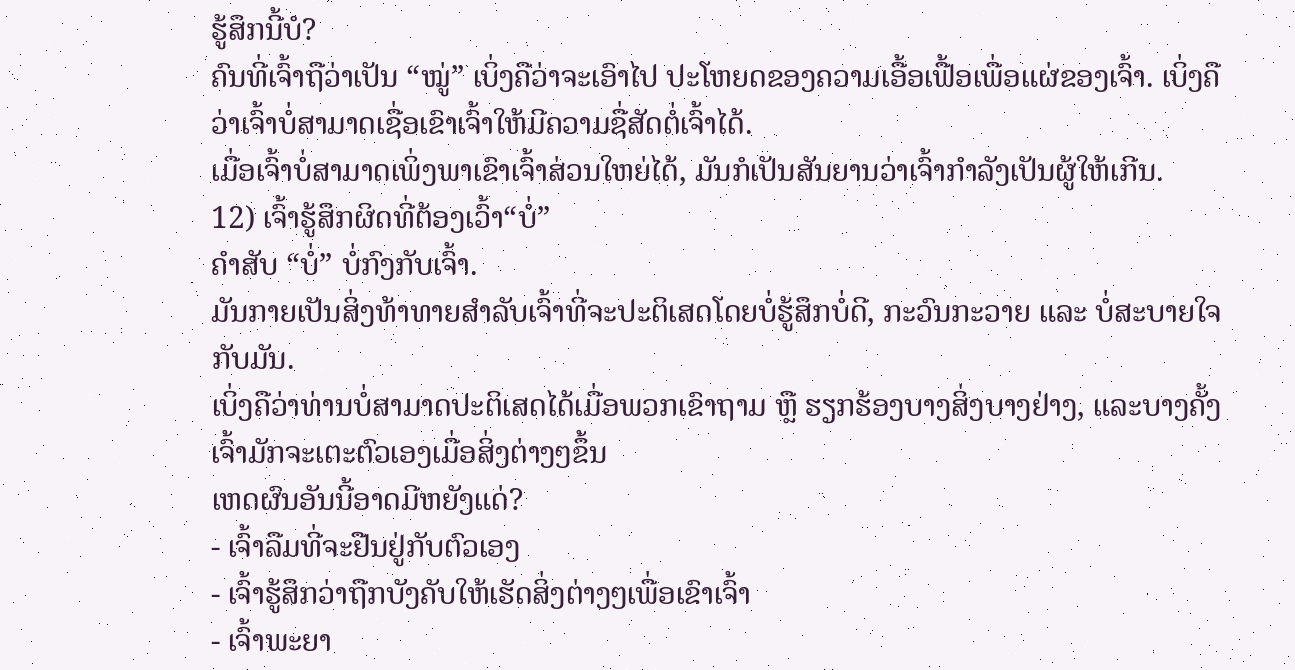ຮູ້ສຶກນີ້ບໍ?
ຄົນທີ່ເຈົ້າຖືວ່າເປັນ “ໝູ່” ເບິ່ງຄືວ່າຈະເອົາໄປ ປະໂຫຍດຂອງຄວາມເອື້ອເຟື້ອເພື່ອແຜ່ຂອງເຈົ້າ. ເບິ່ງຄືວ່າເຈົ້າບໍ່ສາມາດເຊື່ອເຂົາເຈົ້າໃຫ້ມີຄວາມຊື່ສັດຕໍ່ເຈົ້າໄດ້.
ເມື່ອເຈົ້າບໍ່ສາມາດເພິ່ງພາເຂົາເຈົ້າສ່ວນໃຫຍ່ໄດ້, ມັນກໍເປັນສັນຍານວ່າເຈົ້າກໍາລັງເປັນຜູ້ໃຫ້ເກີນ.
12) ເຈົ້າຮູ້ສຶກຜິດທີ່ຕ້ອງເວົ້າ“ບໍ່”
ຄຳສັບ “ບໍ່” ບໍ່ກົງກັບເຈົ້າ.
ມັນກາຍເປັນສິ່ງທ້າທາຍສຳລັບເຈົ້າທີ່ຈະປະຕິເສດໂດຍບໍ່ຮູ້ສຶກບໍ່ດີ, ກະວົນກະວາຍ ແລະ ບໍ່ສະບາຍໃຈກັບມັນ.
ເບິ່ງຄືວ່າທ່ານບໍ່ສາມາດປະຕິເສດໄດ້ເມື່ອພວກເຂົາຖາມ ຫຼື ຮຽກຮ້ອງບາງສິ່ງບາງຢ່າງ, ແລະບາງຄັ້ງເຈົ້າມັກຈະເຕະຕົວເອງເມື່ອສິ່ງຕ່າງໆຂຶ້ນ
ເຫດຜົນອັນນີ້ອາດມີຫຍັງແດ່?
- ເຈົ້າລືມທີ່ຈະຢືນຢູ່ກັບຕົວເອງ
- ເຈົ້າຮູ້ສຶກວ່າຖືກບັງຄັບໃຫ້ເຮັດສິ່ງຕ່າງໆເພື່ອເຂົາເຈົ້າ
- ເຈົ້າພະຍາ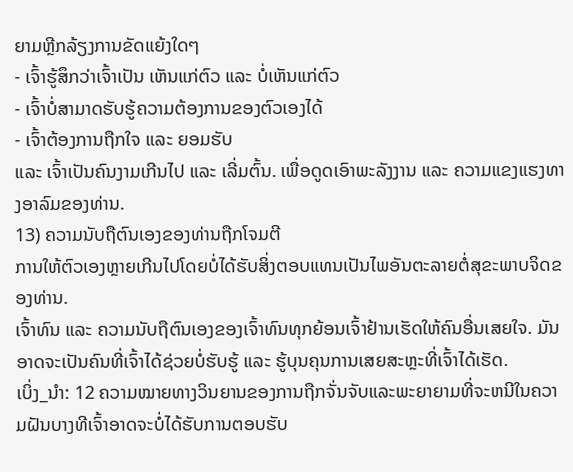ຍາມຫຼີກລ້ຽງການຂັດແຍ້ງໃດໆ
- ເຈົ້າຮູ້ສຶກວ່າເຈົ້າເປັນ ເຫັນແກ່ຕົວ ແລະ ບໍ່ເຫັນແກ່ຕົວ
- ເຈົ້າບໍ່ສາມາດຮັບຮູ້ຄວາມຕ້ອງການຂອງຕົວເອງໄດ້
- ເຈົ້າຕ້ອງການຖືກໃຈ ແລະ ຍອມຮັບ
ແລະ ເຈົ້າເປັນຄົນງາມເກີນໄປ ແລະ ເລີ່ມຕົ້ນ. ເພື່ອດູດເອົາພະລັງງານ ແລະ ຄວາມແຂງແຮງທາງອາລົມຂອງທ່ານ.
13) ຄວາມນັບຖືຕົນເອງຂອງທ່ານຖືກໂຈມຕີ
ການໃຫ້ຕົວເອງຫຼາຍເກີນໄປໂດຍບໍ່ໄດ້ຮັບສິ່ງຕອບແທນເປັນໄພອັນຕະລາຍຕໍ່ສຸຂະພາບຈິດຂອງທ່ານ.
ເຈົ້າທົນ ແລະ ຄວາມນັບຖືຕົນເອງຂອງເຈົ້າທົນທຸກຍ້ອນເຈົ້າຢ້ານເຮັດໃຫ້ຄົນອື່ນເສຍໃຈ. ມັນອາດຈະເປັນຄົນທີ່ເຈົ້າໄດ້ຊ່ວຍບໍ່ຮັບຮູ້ ແລະ ຮູ້ບຸນຄຸນການເສຍສະຫຼະທີ່ເຈົ້າໄດ້ເຮັດ.
ເບິ່ງ_ນຳ: 12 ຄວາມໝາຍທາງວິນຍານຂອງການຖືກຈັ່ນຈັບແລະພະຍາຍາມທີ່ຈະຫນີໃນຄວາມຝັນບາງທີເຈົ້າອາດຈະບໍ່ໄດ້ຮັບການຕອບຮັບ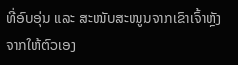ທີ່ອົບອຸ່ນ ແລະ ສະໜັບສະໜູນຈາກເຂົາເຈົ້າຫຼັງຈາກໃຫ້ຕົວເອງ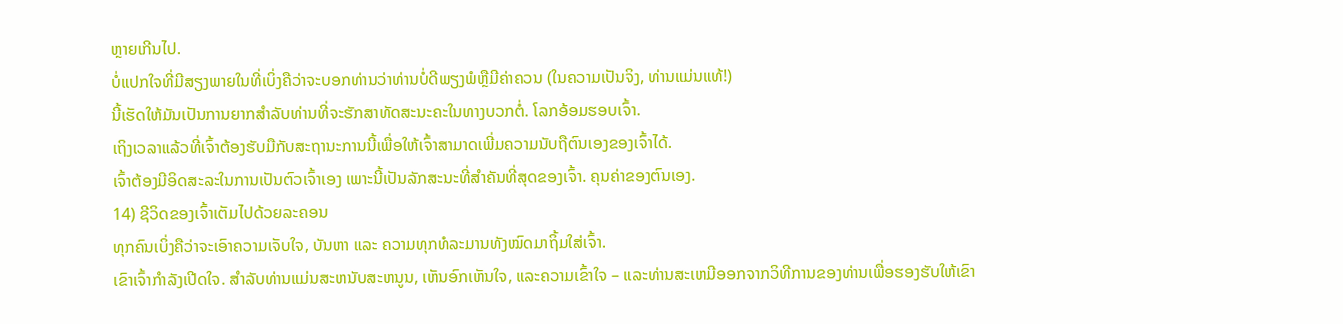ຫຼາຍເກີນໄປ.
ບໍ່ແປກໃຈທີ່ມີສຽງພາຍໃນທີ່ເບິ່ງຄືວ່າຈະບອກທ່ານວ່າທ່ານບໍ່ດີພຽງພໍຫຼືມີຄ່າຄວນ (ໃນຄວາມເປັນຈິງ, ທ່ານແມ່ນແທ້!)
ນີ້ເຮັດໃຫ້ມັນເປັນການຍາກສໍາລັບທ່ານທີ່ຈະຮັກສາທັດສະນະຄະໃນທາງບວກຕໍ່. ໂລກອ້ອມຮອບເຈົ້າ.
ເຖິງເວລາແລ້ວທີ່ເຈົ້າຕ້ອງຮັບມືກັບສະຖານະການນີ້ເພື່ອໃຫ້ເຈົ້າສາມາດເພີ່ມຄວາມນັບຖືຕົນເອງຂອງເຈົ້າໄດ້.
ເຈົ້າຕ້ອງມີອິດສະລະໃນການເປັນຕົວເຈົ້າເອງ ເພາະນີ້ເປັນລັກສະນະທີ່ສຳຄັນທີ່ສຸດຂອງເຈົ້າ. ຄຸນຄ່າຂອງຕົນເອງ.
14) ຊີວິດຂອງເຈົ້າເຕັມໄປດ້ວຍລະຄອນ
ທຸກຄົນເບິ່ງຄືວ່າຈະເອົາຄວາມເຈັບໃຈ, ບັນຫາ ແລະ ຄວາມທຸກທໍລະມານທັງໝົດມາຖິ້ມໃສ່ເຈົ້າ.
ເຂົາເຈົ້າກຳລັງເປີດໃຈ. ສໍາລັບທ່ານແມ່ນສະຫນັບສະຫນູນ, ເຫັນອົກເຫັນໃຈ, ແລະຄວາມເຂົ້າໃຈ – ແລະທ່ານສະເຫມີອອກຈາກວິທີການຂອງທ່ານເພື່ອຮອງຮັບໃຫ້ເຂົາ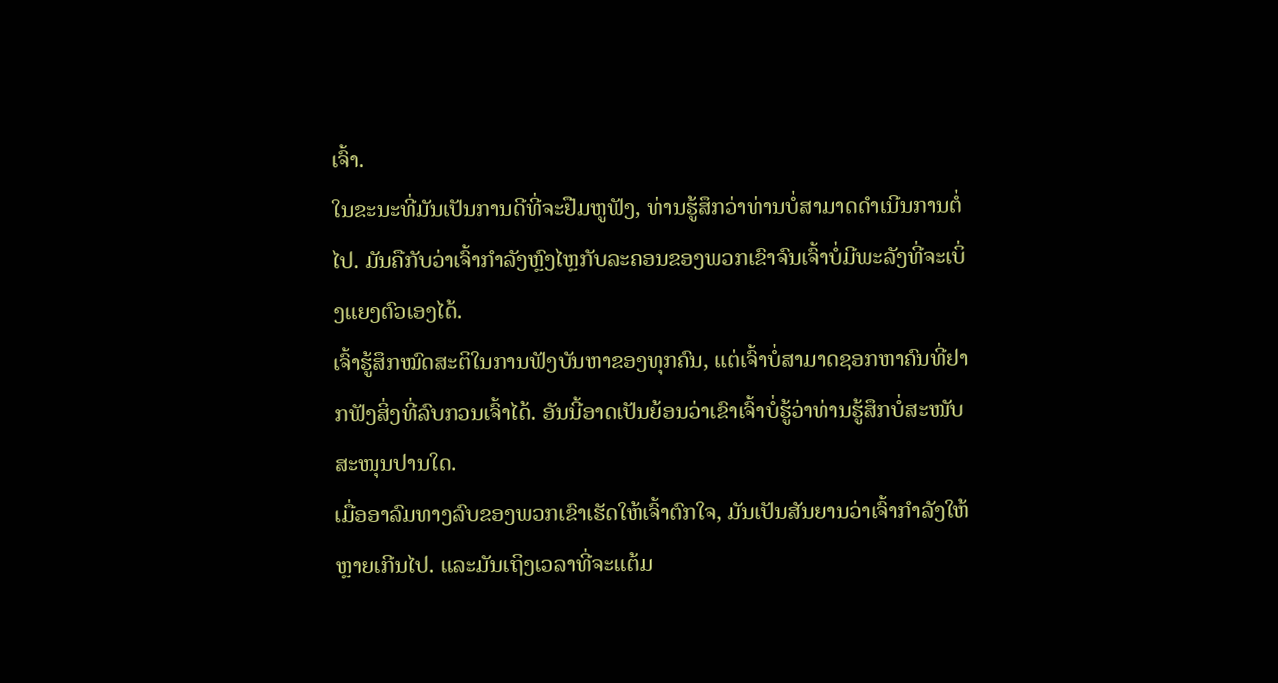ເຈົ້າ.
ໃນຂະນະທີ່ມັນເປັນການດີທີ່ຈະຢືມຫູຟັງ, ທ່ານຮູ້ສຶກວ່າທ່ານບໍ່ສາມາດດໍາເນີນການຕໍ່ໄປ. ມັນຄືກັບວ່າເຈົ້າກຳລັງຫຼົງໄຫຼກັບລະຄອນຂອງພວກເຂົາຈົນເຈົ້າບໍ່ມີພະລັງທີ່ຈະເບິ່ງແຍງຕົວເອງໄດ້.
ເຈົ້າຮູ້ສຶກໝົດສະຕິໃນການຟັງບັນຫາຂອງທຸກຄົນ, ແຕ່ເຈົ້າບໍ່ສາມາດຊອກຫາຄົນທີ່ຢາກຟັງສິ່ງທີ່ລົບກວນເຈົ້າໄດ້. ອັນນີ້ອາດເປັນຍ້ອນວ່າເຂົາເຈົ້າບໍ່ຮູ້ວ່າທ່ານຮູ້ສຶກບໍ່ສະໜັບສະໜຸນປານໃດ.
ເມື່ອອາລົມທາງລົບຂອງພວກເຂົາເຮັດໃຫ້ເຈົ້າຕົກໃຈ, ມັນເປັນສັນຍານວ່າເຈົ້າກຳລັງໃຫ້ຫຼາຍເກີນໄປ. ແລະມັນເຖິງເວລາທີ່ຈະແຕ້ມ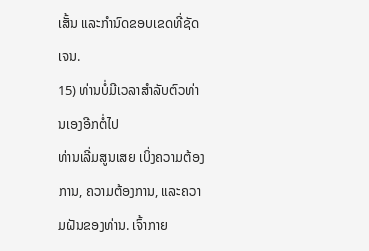ເສັ້ນ ແລະກໍານົດຂອບເຂດທີ່ຊັດເຈນ.
15) ທ່ານບໍ່ມີເວລາສໍາລັບຕົວທ່ານເອງອີກຕໍ່ໄປ
ທ່ານເລີ່ມສູນເສຍ ເບິ່ງຄວາມຕ້ອງການ, ຄວາມຕ້ອງການ, ແລະຄວາມຝັນຂອງທ່ານ. ເຈົ້າກາຍ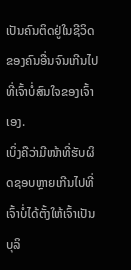ເປັນຄົນຕິດຢູ່ໃນຊີວິດຂອງຄົນອື່ນຈົນເກີນໄປທີ່ເຈົ້າບໍ່ສົນໃຈຂອງເຈົ້າເອງ.
ເບິ່ງຄືວ່າມີໜ້າທີ່ຮັບຜິດຊອບຫຼາຍເກີນໄປທີ່ເຈົ້າບໍ່ໄດ້ຕັ້ງໃຫ້ເຈົ້າເປັນບຸລິ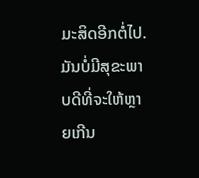ມະສິດອີກຕໍ່ໄປ.
ມັນບໍ່ມີສຸຂະພາບດີທີ່ຈະໃຫ້ຫຼາຍເກີນ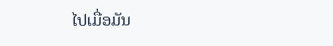ໄປເມື່ອມັນ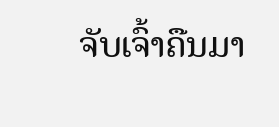ຈັບເຈົ້າຄືນມາ